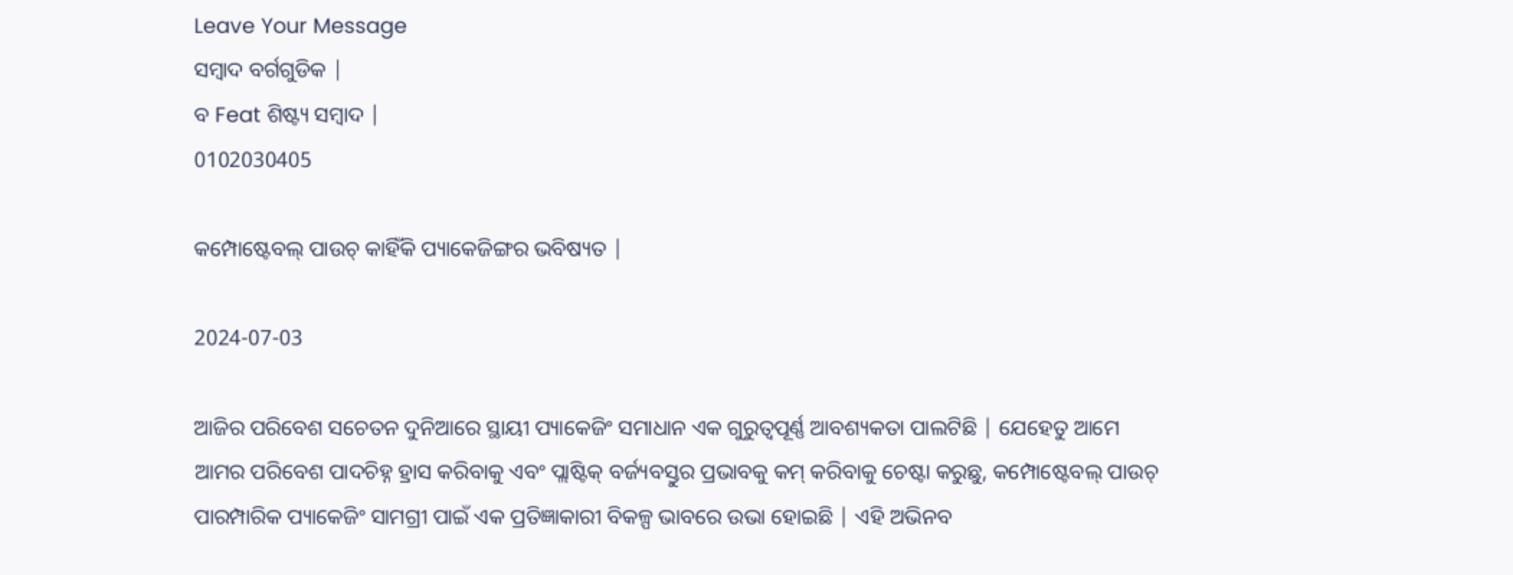Leave Your Message
ସମ୍ବାଦ ବର୍ଗଗୁଡିକ |
ବ Feat ଶିଷ୍ଟ୍ୟ ସମ୍ବାଦ |
0102030405

କମ୍ପୋଷ୍ଟେବଲ୍ ପାଉଚ୍ କାହିଁକି ପ୍ୟାକେଜିଙ୍ଗର ଭବିଷ୍ୟତ |

2024-07-03

ଆଜିର ପରିବେଶ ସଚେତନ ଦୁନିଆରେ ସ୍ଥାୟୀ ପ୍ୟାକେଜିଂ ସମାଧାନ ଏକ ଗୁରୁତ୍ୱପୂର୍ଣ୍ଣ ଆବଶ୍ୟକତା ପାଲଟିଛି | ଯେହେତୁ ଆମେ ଆମର ପରିବେଶ ପାଦଚିହ୍ନ ହ୍ରାସ କରିବାକୁ ଏବଂ ପ୍ଲାଷ୍ଟିକ୍ ବର୍ଜ୍ୟବସ୍ତୁର ପ୍ରଭାବକୁ କମ୍ କରିବାକୁ ଚେଷ୍ଟା କରୁଛୁ, କମ୍ପୋଷ୍ଟେବଲ୍ ପାଉଚ୍ ପାରମ୍ପାରିକ ପ୍ୟାକେଜିଂ ସାମଗ୍ରୀ ପାଇଁ ଏକ ପ୍ରତିଜ୍ଞାକାରୀ ବିକଳ୍ପ ଭାବରେ ଉଭା ହୋଇଛି | ଏହି ଅଭିନବ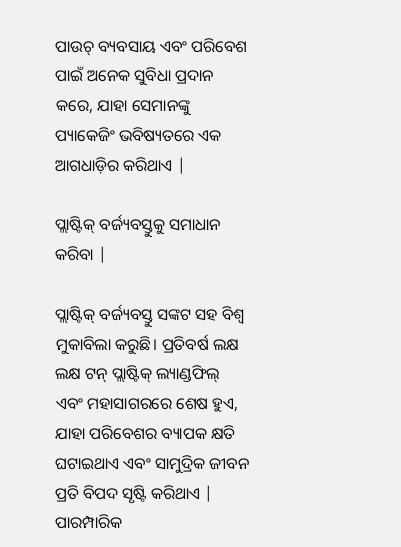ପାଉଚ୍ ବ୍ୟବସାୟ ଏବଂ ପରିବେଶ ପାଇଁ ଅନେକ ସୁବିଧା ପ୍ରଦାନ କରେ, ଯାହା ସେମାନଙ୍କୁ ପ୍ୟାକେଜିଂ ଭବିଷ୍ୟତରେ ଏକ ଆଗଧାଡ଼ିର କରିଥାଏ |

ପ୍ଲାଷ୍ଟିକ୍ ବର୍ଜ୍ୟବସ୍ତୁକୁ ସମାଧାନ କରିବା |

ପ୍ଲାଷ୍ଟିକ୍ ବର୍ଜ୍ୟବସ୍ତୁ ସଙ୍କଟ ସହ ବିଶ୍ୱ ମୁକାବିଲା କରୁଛି। ପ୍ରତିବର୍ଷ ଲକ୍ଷ ଲକ୍ଷ ଟନ୍ ପ୍ଲାଷ୍ଟିକ୍ ଲ୍ୟାଣ୍ଡଫିଲ୍ ଏବଂ ମହାସାଗରରେ ଶେଷ ହୁଏ, ଯାହା ପରିବେଶର ବ୍ୟାପକ କ୍ଷତି ଘଟାଇଥାଏ ଏବଂ ସାମୁଦ୍ରିକ ଜୀବନ ପ୍ରତି ବିପଦ ସୃଷ୍ଟି କରିଥାଏ | ପାରମ୍ପାରିକ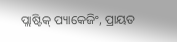ପ୍ଲାଷ୍ଟିକ୍ ପ୍ୟାକେଜିଂ, ପ୍ରାୟତ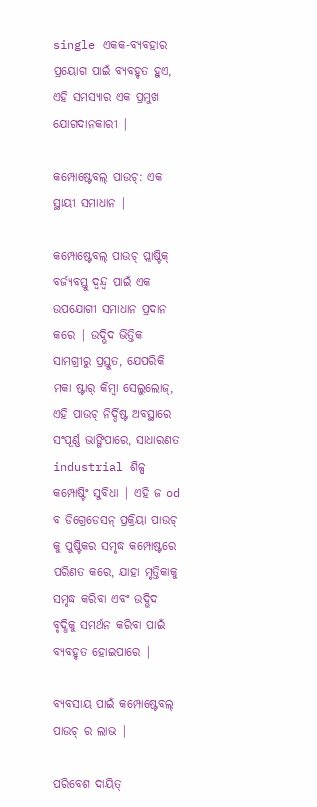single ଏକକ-ବ୍ୟବହାର ପ୍ରୟୋଗ ପାଇଁ ବ୍ୟବହୃତ ହୁଏ, ଏହି ସମସ୍ୟାର ଏକ ପ୍ରମୁଖ ଯୋଗଦାନକାରୀ |

କମ୍ପୋଷ୍ଟେବଲ୍ ପାଉଚ୍: ଏକ ସ୍ଥାୟୀ ସମାଧାନ |

କମ୍ପୋଷ୍ଟେବଲ୍ ପାଉଚ୍ ପ୍ଲାଷ୍ଟିକ୍ ବର୍ଜ୍ୟବସ୍ତୁ ଦ୍ୱନ୍ଦ୍ୱ ପାଇଁ ଏକ ଉପଯୋଗୀ ସମାଧାନ ପ୍ରଦାନ କରେ | ଉଦ୍ଭିଦ ଭିତ୍ତିକ ସାମଗ୍ରୀରୁ ପ୍ରସ୍ତୁତ, ଯେପରିକି ମକା ଷ୍ଟାର୍ କିମ୍ବା ସେଲୁଲୋଜ୍, ଏହି ପାଉଚ୍ ନିର୍ଦ୍ଦିଷ୍ଟ ଅବସ୍ଥାରେ ସଂପୂର୍ଣ୍ଣ ଭାଙ୍ଗିପାରେ, ସାଧାରଣତ industrial ଶିଳ୍ପ କମ୍ପୋଷ୍ଟିଂ ସୁବିଧା | ଏହି ଜ od ବ ଡିଗ୍ରେଡେସନ୍ ପ୍ରକ୍ରିୟା ପାଉଚ୍ କୁ ପୁଷ୍ଟିକର ସମୃଦ୍ଧ କମ୍ପୋଷ୍ଟରେ ପରିଣତ କରେ, ଯାହା ମୃତ୍ତିକାକୁ ସମୃଦ୍ଧ କରିବା ଏବଂ ଉଦ୍ଭିଦ ବୃଦ୍ଧିକୁ ସମର୍ଥନ କରିବା ପାଇଁ ବ୍ୟବହୃତ ହୋଇପାରେ |

ବ୍ୟବସାୟ ପାଇଁ କମ୍ପୋଷ୍ଟେବଲ୍ ପାଉଚ୍ ର ଲାଭ |

ପରିବେଶ ଦାୟିତ୍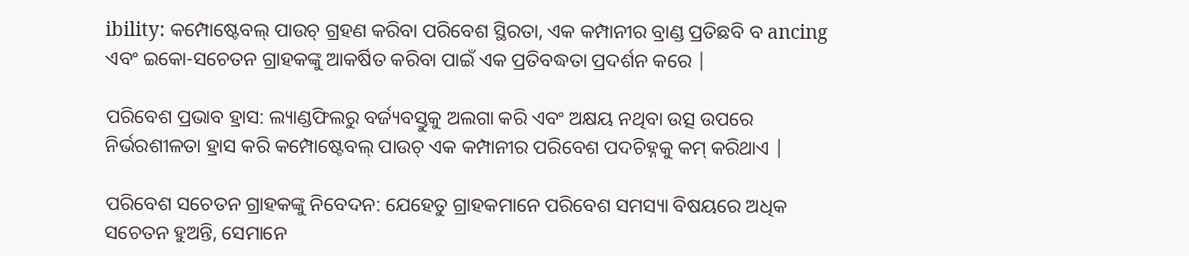ibility: କମ୍ପୋଷ୍ଟେବଲ୍ ପାଉଚ୍ ଗ୍ରହଣ କରିବା ପରିବେଶ ସ୍ଥିରତା, ଏକ କମ୍ପାନୀର ବ୍ରାଣ୍ଡ ପ୍ରତିଛବି ବ ancing ଏବଂ ଇକୋ-ସଚେତନ ଗ୍ରାହକଙ୍କୁ ଆକର୍ଷିତ କରିବା ପାଇଁ ଏକ ପ୍ରତିବଦ୍ଧତା ପ୍ରଦର୍ଶନ କରେ |

ପରିବେଶ ପ୍ରଭାବ ହ୍ରାସ: ଲ୍ୟାଣ୍ଡଫିଲରୁ ବର୍ଜ୍ୟବସ୍ତୁକୁ ଅଲଗା କରି ଏବଂ ଅକ୍ଷୟ ନଥିବା ଉତ୍ସ ଉପରେ ନିର୍ଭରଶୀଳତା ହ୍ରାସ କରି କମ୍ପୋଷ୍ଟେବଲ୍ ପାଉଚ୍ ଏକ କମ୍ପାନୀର ପରିବେଶ ପଦଚିହ୍ନକୁ କମ୍ କରିଥାଏ |

ପରିବେଶ ସଚେତନ ଗ୍ରାହକଙ୍କୁ ନିବେଦନ: ଯେହେତୁ ଗ୍ରାହକମାନେ ପରିବେଶ ସମସ୍ୟା ବିଷୟରେ ଅଧିକ ସଚେତନ ହୁଅନ୍ତି, ସେମାନେ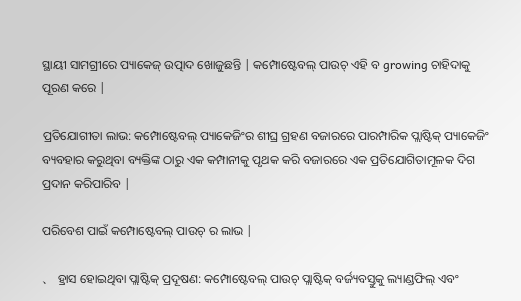ସ୍ଥାୟୀ ସାମଗ୍ରୀରେ ପ୍ୟାକେଜ୍ ଉତ୍ପାଦ ଖୋଜୁଛନ୍ତି | କମ୍ପୋଷ୍ଟେବଲ୍ ପାଉଚ୍ ଏହି ବ growing ଚାହିଦାକୁ ପୂରଣ କରେ |

ପ୍ରତିଯୋଗୀତା ଲାଭ: କମ୍ପୋଷ୍ଟେବଲ୍ ପ୍ୟାକେଜିଂର ଶୀଘ୍ର ଗ୍ରହଣ ବଜାରରେ ପାରମ୍ପାରିକ ପ୍ଲାଷ୍ଟିକ୍ ପ୍ୟାକେଜିଂ ବ୍ୟବହାର କରୁଥିବା ବ୍ୟକ୍ତିଙ୍କ ଠାରୁ ଏକ କମ୍ପାନୀକୁ ପୃଥକ କରି ବଜାରରେ ଏକ ପ୍ରତିଯୋଗିତାମୂଳକ ଦିଗ ପ୍ରଦାନ କରିପାରିବ |

ପରିବେଶ ପାଇଁ କମ୍ପୋଷ୍ଟେବଲ୍ ପାଉଚ୍ ର ଲାଭ |

、 ହ୍ରାସ ହୋଇଥିବା ପ୍ଲାଷ୍ଟିକ୍ ପ୍ରଦୂଷଣ: କମ୍ପୋଷ୍ଟେବଲ୍ ପାଉଚ୍ ପ୍ଲାଷ୍ଟିକ୍ ବର୍ଜ୍ୟବସ୍ତୁକୁ ଲ୍ୟାଣ୍ଡଫିଲ୍ ଏବଂ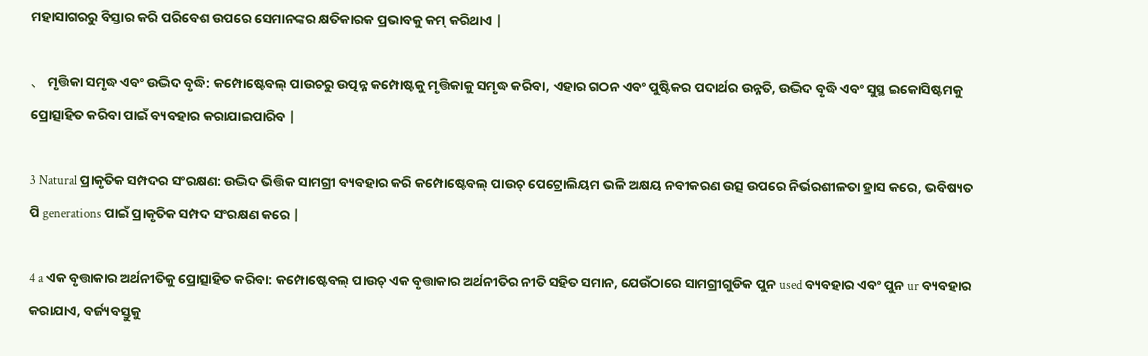ମହାସାଗରରୁ ବିସ୍ତାର କରି ପରିବେଶ ଉପରେ ସେମାନଙ୍କର କ୍ଷତିକାରକ ପ୍ରଭାବକୁ କମ୍ କରିଥାଏ |

、 ମୃତ୍ତିକା ସମୃଦ୍ଧ ଏବଂ ଉଦ୍ଭିଦ ବୃଦ୍ଧି: କମ୍ପୋଷ୍ଟେବଲ୍ ପାଉଚରୁ ଉତ୍ପନ୍ନ କମ୍ପୋଷ୍ଟକୁ ମୃତ୍ତିକାକୁ ସମୃଦ୍ଧ କରିବା, ଏହାର ଗଠନ ଏବଂ ପୁଷ୍ଟିକର ପଦାର୍ଥର ଉନ୍ନତି, ଉଦ୍ଭିଦ ବୃଦ୍ଧି ଏବଂ ସୁସ୍ଥ ଇକୋସିଷ୍ଟମକୁ ପ୍ରୋତ୍ସାହିତ କରିବା ପାଇଁ ବ୍ୟବହାର କରାଯାଇପାରିବ |

3 Natural ପ୍ରାକୃତିକ ସମ୍ପଦର ସଂରକ୍ଷଣ: ଉଦ୍ଭିଦ ଭିତ୍ତିକ ସାମଗ୍ରୀ ବ୍ୟବହାର କରି କମ୍ପୋଷ୍ଟେବଲ୍ ପାଉଚ୍ ପେଟ୍ରୋଲିୟମ ଭଳି ଅକ୍ଷୟ ନବୀକରଣ ଉତ୍ସ ଉପରେ ନିର୍ଭରଶୀଳତା ହ୍ରାସ କରେ, ଭବିଷ୍ୟତ ପି generations ପାଇଁ ପ୍ରାକୃତିକ ସମ୍ପଦ ସଂରକ୍ଷଣ କରେ |

4 a ଏକ ବୃତ୍ତାକାର ଅର୍ଥନୀତିକୁ ପ୍ରୋତ୍ସାହିତ କରିବା: କମ୍ପୋଷ୍ଟେବଲ୍ ପାଉଚ୍ ଏକ ବୃତ୍ତାକାର ଅର୍ଥନୀତିର ନୀତି ସହିତ ସମାନ, ଯେଉଁଠାରେ ସାମଗ୍ରୀଗୁଡିକ ପୁନ used ବ୍ୟବହାର ଏବଂ ପୁନ ur ବ୍ୟବହାର କରାଯାଏ, ବର୍ଜ୍ୟବସ୍ତୁକୁ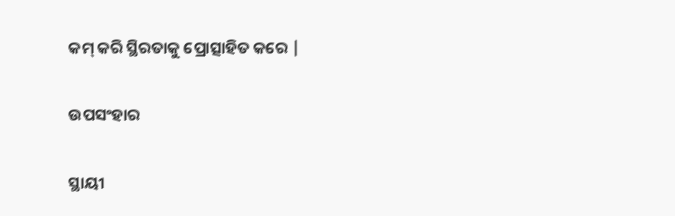କମ୍ କରି ସ୍ଥିରତାକୁ ପ୍ରୋତ୍ସାହିତ କରେ |

ଉପସଂହାର

ସ୍ଥାୟୀ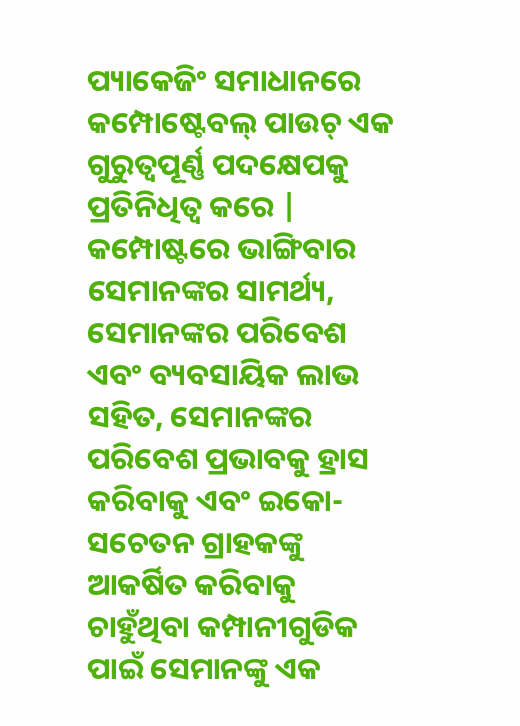ପ୍ୟାକେଜିଂ ସମାଧାନରେ କମ୍ପୋଷ୍ଟେବଲ୍ ପାଉଚ୍ ଏକ ଗୁରୁତ୍ୱପୂର୍ଣ୍ଣ ପଦକ୍ଷେପକୁ ପ୍ରତିନିଧିତ୍ୱ କରେ | କମ୍ପୋଷ୍ଟରେ ଭାଙ୍ଗିବାର ସେମାନଙ୍କର ସାମର୍ଥ୍ୟ, ସେମାନଙ୍କର ପରିବେଶ ଏବଂ ବ୍ୟବସାୟିକ ଲାଭ ସହିତ, ସେମାନଙ୍କର ପରିବେଶ ପ୍ରଭାବକୁ ହ୍ରାସ କରିବାକୁ ଏବଂ ଇକୋ-ସଚେତନ ଗ୍ରାହକଙ୍କୁ ଆକର୍ଷିତ କରିବାକୁ ଚାହୁଁଥିବା କମ୍ପାନୀଗୁଡିକ ପାଇଁ ସେମାନଙ୍କୁ ଏକ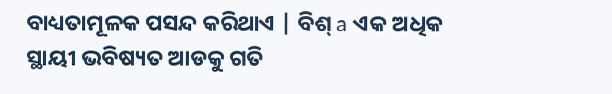ବାଧ୍ୟତାମୂଳକ ପସନ୍ଦ କରିଥାଏ | ବିଶ୍ a ଏକ ଅଧିକ ସ୍ଥାୟୀ ଭବିଷ୍ୟତ ଆଡକୁ ଗତି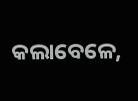କଲାବେଳେ,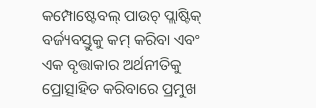କମ୍ପୋଷ୍ଟେବଲ୍ ପାଉଚ୍ ପ୍ଲାଷ୍ଟିକ୍ ବର୍ଜ୍ୟବସ୍ତୁକୁ କମ୍ କରିବା ଏବଂ ଏକ ବୃତ୍ତାକାର ଅର୍ଥନୀତିକୁ ପ୍ରୋତ୍ସାହିତ କରିବାରେ ପ୍ରମୁଖ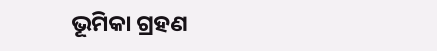ଭୂମିକା ଗ୍ରହଣ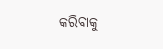କରିବାକୁ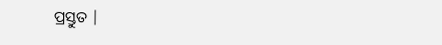ପ୍ରସ୍ତୁତ |